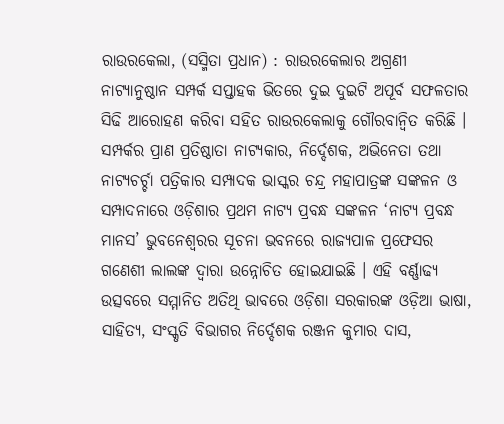ରାଉରକେଲା, (ସସ୍ମିତା ପ୍ରଧାନ) : ରାଉରକେଲାର ଅଗ୍ରଣୀ ନାଟ୍ୟାନୁଷ୍ଠାନ ସମ୍ପର୍କ ସପ୍ତାହକ ଭିତରେ ଦୁଇ ଦୁଇଟି ଅପୂର୍ବ ସଫଳତାର ସିଢି ଆରୋହଣ କରିବା ସହିତ ରାଉରକେଲାକୁ ଗୌରବାନ୍ୱିତ କରିଛି । ସମ୍ପର୍କର ପ୍ରାଣ ପ୍ରତିଷ୍ଠାତା ନାଟ୍ୟକାର, ନିର୍ଦ୍ଦେଶକ, ଅଭିନେତା ତଥା ନାଟ୍ୟଚର୍ଚ୍ଚା ପତ୍ରିକାର ସମ୍ପାଦକ ଭାସ୍କର ଚନ୍ଦ୍ର ମହାପାତ୍ରଙ୍କ ସଙ୍କଳନ ଓ ସମ୍ପାଦନାରେ ଓଡ଼ିଶାର ପ୍ରଥମ ନାଟ୍ୟ ପ୍ରବନ୍ଧ ସଙ୍କଳନ ‘ନାଟ୍ୟ ପ୍ରବନ୍ଧ ମାନସ’ ଭୁବନେଶ୍ୱରର ସୂଚନା ଭବନରେ ରାଜ୍ୟପାଳ ପ୍ରଫେସର ଗଣେଶୀ ଲାଲଙ୍କ ଦ୍ୱାରା ଉନ୍ନୋଚିତ ହୋଇଯାଇଛି । ଏହି ବର୍ଣ୍ଣାଢ୍ୟ ଉତ୍ସବରେ ସମ୍ମାନିତ ଅତିଥି ଭାବରେ ଓଡ଼ିଶା ସରକାରଙ୍କ ଓଡ଼ିଆ ଭାଷା, ସାହିତ୍ୟ, ସଂସ୍କୃତି ବିଭାଗର ନିର୍ଦ୍ଦେଶକ ରଞ୍ଜନ କୁମାର ଦାସ,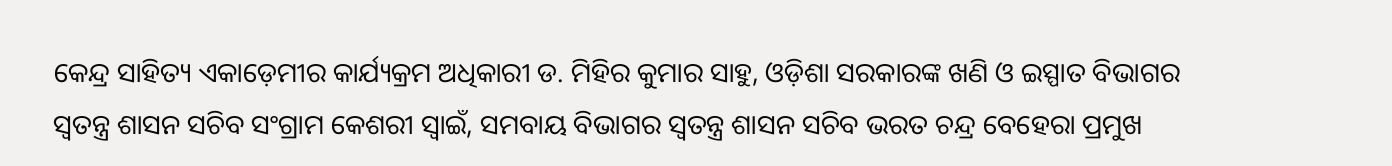କେନ୍ଦ୍ର ସାହିତ୍ୟ ଏକାଡ଼େମୀର କାର୍ଯ୍ୟକ୍ରମ ଅଧିକାରୀ ଡ. ମିହିର କୁମାର ସାହୁ, ଓଡ଼ିଶା ସରକାରଙ୍କ ଖଣି ଓ ଇସ୍ପାତ ବିଭାଗର ସ୍ଵତନ୍ତ୍ର ଶାସନ ସଚିବ ସଂଗ୍ରାମ କେଶରୀ ସ୍ୱାଇଁ, ସମବାୟ ବିଭାଗର ସ୍ଵତନ୍ତ୍ର ଶାସନ ସଚିବ ଭରତ ଚନ୍ଦ୍ର ବେହେରା ପ୍ରମୁଖ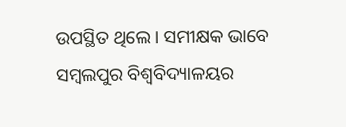ଉପସ୍ଥିତ ଥିଲେ । ସମୀକ୍ଷକ ଭାବେ ସମ୍ବଲପୁର ବିଶ୍ୱବିଦ୍ୟାଳୟର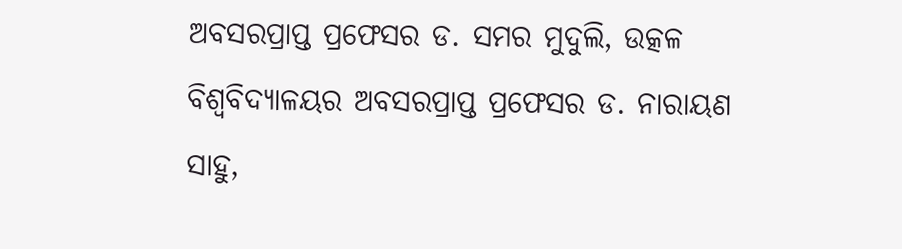ଅବସରପ୍ରାପ୍ତ ପ୍ରଫେସର ଡ. ସମର ମୁଦୁଲି, ଉତ୍କଳ ବିଶ୍ୱବିଦ୍ୟାଳୟର ଅବସରପ୍ରାପ୍ତ ପ୍ରଫେସର ଡ. ନାରାୟଣ ସାହୁ,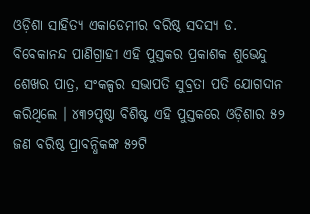ଓଡ଼ିଶା ସାହିତ୍ୟ ଏକାଡେମୀର ବରିଷ୍ଠ ସଦସ୍ୟ ଡ. ବିବେକାନନ୍ଦ ପାଣିଗ୍ରାହୀ ଏହି ପୁସ୍ତକର ପ୍ରକାଶକ ଶୁଭେନ୍ଦୁ ଶେଖର ପାତ୍ର, ସଂକଳ୍ପର ସଭାପତି ସୁବ୍ରତା ପତି ଯୋଗଦାନ କରିଥିଲେ । ୪୩୨ପୃଷ୍ଠା ବିଶିଷ୍ଟ ଏହି ପୁସ୍ତକରେ ଓଡ଼ିଶାର ୫୨ ଜଣ ବରିଷ୍ଠ ପ୍ରାବନ୍ଧିକଙ୍କ ୫୨ଟି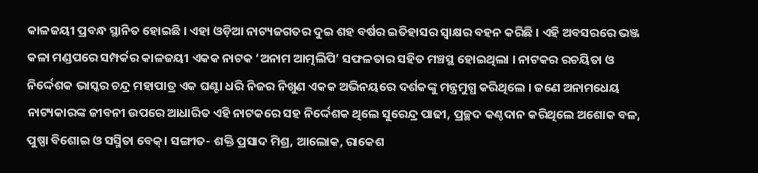କାଳଜୟୀ ପ୍ରବନ୍ଧ ସ୍ଥାନିତ ହୋଇଛି । ଏହା ଓଡ଼ିଆ ନାଟ୍ୟଜଗତର ଦୁଇ ଶହ ବର୍ଷର ଇତିହାସର ସ୍ୱାକ୍ଷର ବହନ କରିଛି । ଏହି ଅବସରରେ ଭଞ୍ଜ କଳା ମଣ୍ଡପରେ ସମ୍ପର୍କର କାଳଜୟୀ ଏକକ ନାଟକ ‘ଅନାମ ଆତ୍ମଲିପି’ ସଫଳତାର ସହିତ ମଞ୍ଚସ୍ଥ ହୋଇଥିଲା । ନାଟକର ରଚୟିତା ଓ ନିର୍ଦ୍ଦେଶକ ଭାସ୍କର ଚନ୍ଦ୍ର ମହାପାତ୍ର ଏକ ଘଣ୍ଟା ଧରି ନିଜର ନିଖୁଣ ଏକକ ଅଭିନୟରେ ଦର୍ଶକଙ୍କୁ ମନ୍ତ୍ରମୁଗ୍ଧ କରିଥିଲେ । ଜଣେ ଅନାମଧେୟ ନାଟ୍ୟକାରଙ୍କ ଜୀବନୀ ଉପରେ ଆଧାରିତ ଏହି ନାଟକରେ ସହ ନିର୍ଦ୍ଦେଶକ ଥିଲେ ସୁରେନ୍ଦ୍ର ପାଢୀ, ପ୍ରଚ୍ଛଦ କଣ୍ଠଦାନ କରିଥିଲେ ଅଶୋକ ବଳ, ପୁଷ୍ପା ବିଶୋଇ ଓ ସସ୍ମିତା ବେକ୍। ସଙ୍ଗୀତ- ଶକ୍ତି ପ୍ରସାଦ ମିଶ୍ର, ଆଲୋକ, ରାକେଶ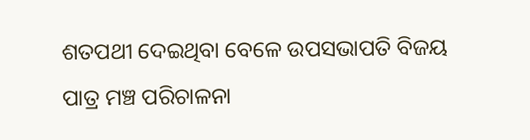ଶତପଥୀ ଦେଇଥିବା ବେଳେ ଉପସଭାପତି ବିଜୟ ପାତ୍ର ମଞ୍ଚ ପରିଚାଳନା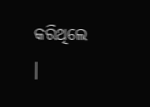କରିଥିଲେ ।